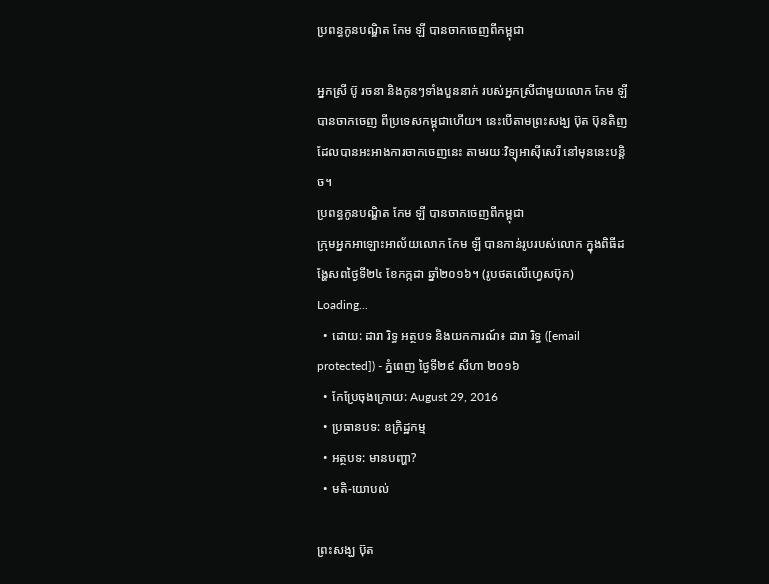ប្រពន្ធកូនបណ្ឌិត កែម ឡី បានចាកចេញពីកម្ពុជា

អ្នកស្រី ប៊ូ រចនា និងកូនៗទាំងបួននាក់ របស់អ្នកស្រីជាមួយលោក កែម ឡី បានចាកចេញ ពីប្រទេសកម្ពុជាហើយ។ នេះបើតាមព្រះសង្ឃ ប៊ុត ប៊ុនតិញ ដែលបានអះអាងការចាកចេញនេះ តាមរយៈវិទ្យុអាស៊ីសេរី នៅមុននេះបន្តិច។
ប្រពន្ធកូនបណ្ឌិត កែម ឡី បានចាកចេញពីកម្ពុជា
ក្រុមអ្នកអាឡោះអាល័យលោក កែម ឡី បានកាន់រូបរបស់លោក ក្នុងពិធីដង្ហែសពថ្ងៃទី២៤ ខែកក្កដា ឆ្នាំ២០១៦។ (រូបថតលើហ្វេសប៊ុក)
Loading...
  • ដោយ: ដារា រិទ្ធ អត្ថបទ និងយកការណ៍៖ ដារា រិទ្ធ ([email protected]) - ភ្នំពេញ ថ្ងៃទី២៩ សីហា ២០១៦
  • កែប្រែចុងក្រោយ: August 29, 2016
  • ប្រធានបទ: ឧក្រិដ្ឋកម្ម
  • អត្ថបទ: មានបញ្ហា?
  • មតិ-យោបល់

ព្រះសង្ឃ ប៊ុត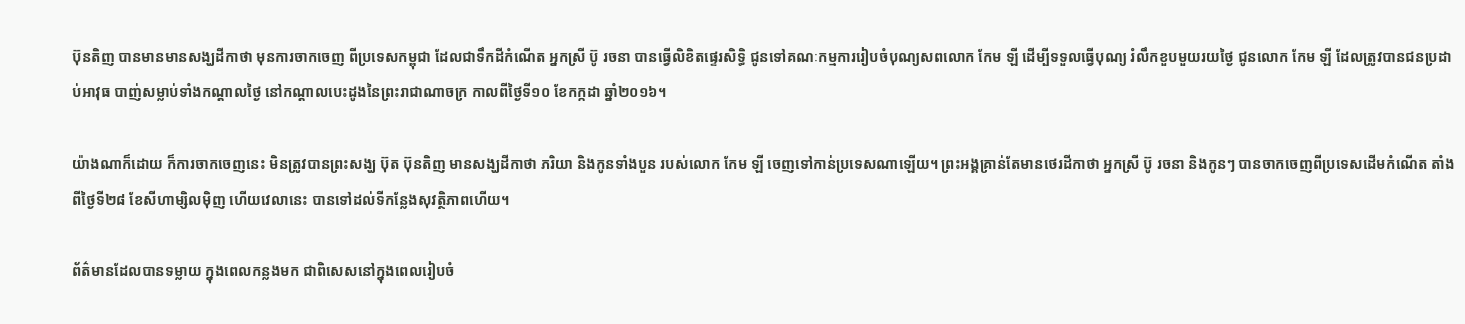ប៊ុនតិញ បានមានមានសង្ឃដីកាថា មុនការចាកចេញ ពីប្រទេសកម្ពុជា ដែលជាទឹកដីកំណើត អ្នកស្រី ប៊ូ រចនា បានធ្វើលិខិតផ្ទេរសិទ្ធិ ជូនទៅគណៈកម្មការរៀបចំបុណ្យសពលោក កែម ឡី ដើម្បីទទួលធ្វើបុណ្យ រំលឹកខួបមួយរយថ្ងៃ ជូនលោក កែម ឡី ដែលត្រូវបានជនប្រដាប់អាវុធ បាញ់សម្លាប់ទាំងកណ្ដាលថ្ងៃ នៅកណ្ដាលបេះដូងនៃព្រះរាជាណាចក្រ កាលពីថ្ងៃទី១០ ខែកក្កដា ឆ្នាំ២០១៦។

យ៉ាងណាក៏ដោយ ក៏ការចាកចេញនេះ មិនត្រូវបានព្រះសង្ឃ ប៊ុត ប៊ុនតិញ មានសង្ឃដីកាថា ភរិយា និងកូនទាំងបួន របស់លោក កែម ឡី ចេញទៅកាន់ប្រទេសណាឡើយ។ ព្រះអង្គគ្រាន់តែមានថេរដីកាថា អ្នកស្រី ប៊ូ រចនា និងកូនៗ បានចាកចេញពីប្រទេសដើមកំណើត តាំងពីថ្ងៃទី២៨ ខែសីហាម្សិលម៉ិញ ហើយវេលានេះ បានទៅដល់ទីកន្លែងសុវត្ថិភាពហើយ។

ព័ត៌មានដែលបានទម្លាយ ក្នុងពេលកន្លងមក ជាពិសេសនៅក្នុងពេលរៀបចំ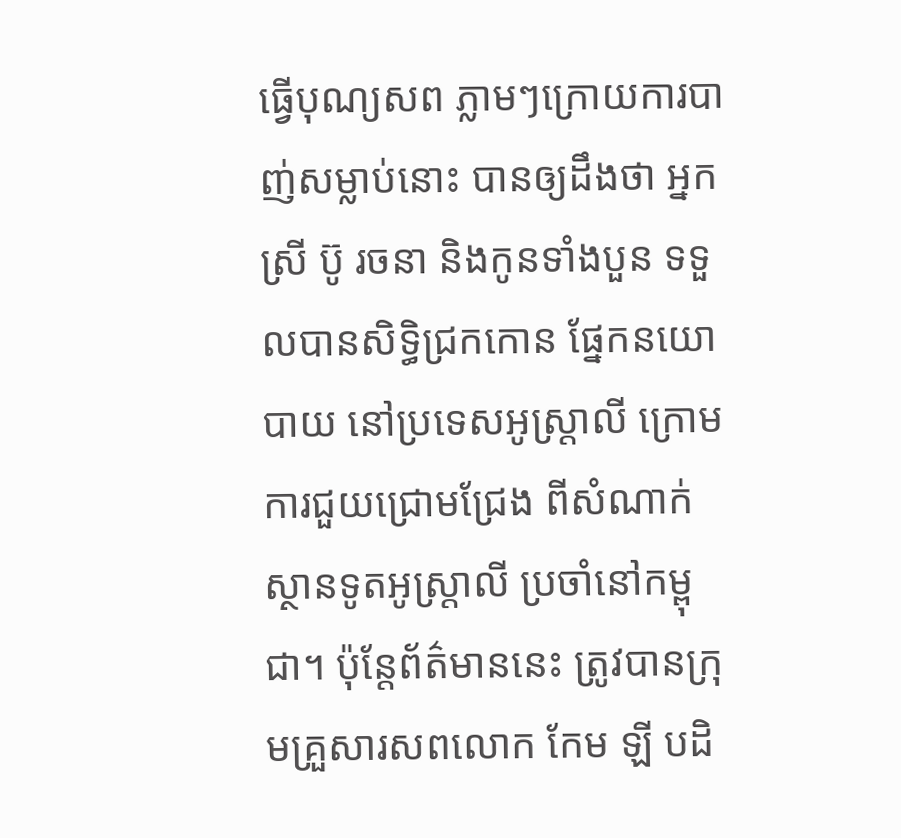ធ្វើបុណ្យសព ភ្លាមៗក្រោយការបាញ់សម្លាប់នោះ បានឲ្យដឹងថា អ្នកស្រី ប៊ូ រចនា និងកូនទាំងបួន ទទួលបានសិទ្ធិជ្រកកោន ផ្នែកនយោបាយ នៅប្រទេសអូស្ត្រាលី ក្រោមការជួយជ្រោមជ្រែង ពីសំណាក់ស្ថានទូតអូស្ត្រាលី ប្រចាំនៅកម្ពុជា។ ប៉ុន្តែព័ត៌មាននេះ ត្រូវបានក្រុមគ្រួសារសពលោក កែម ឡី បដិ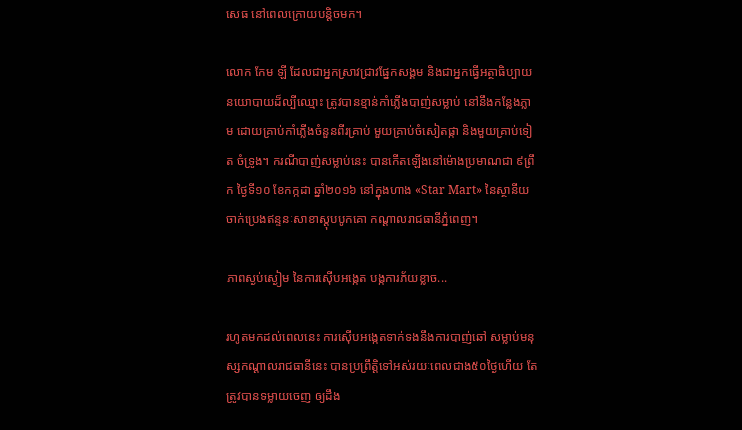សេធ នៅពេលក្រោយបន្តិចមក។

លោក កែម ឡី ដែលជាអ្នកស្រាវជ្រាវផ្នែកសង្គម និងជាអ្នកធ្វើអត្ថាធិប្បាយនយោបាយដ៏ល្បីឈ្មោះ ត្រូវបានខ្មាន់កាំភ្លើងបាញ់សម្លាប់ នៅនឹងកន្លែងភ្លាម ដោយគ្រាប់កាំភ្លើងចំនួនពីរគ្រាប់ មួយគ្រាប់ចំសៀតផ្កា និងមួយគ្រាប់ទៀត ចំទ្រូង។ ករណីបាញ់សម្លាប់នេះ បានកើតឡើងនៅម៉ោងប្រមាណជា ៩ព្រឹក ថ្ងៃទី១០ ខែកក្កដា ឆ្នាំ២០១៦ នៅក្នុងហាង «Star Mart» នៃស្ថានីយចាក់ប្រេងឥន្ទនៈសាខាស្ដុបបូកគោ កណ្ដាលរាជធានីភ្នំពេញ។

ភាពស្ងប់ស្ងៀម នៃការស៊ើបអង្កេត បង្កការភ័យខ្លាច...

រហូតមកដល់ពេលនេះ ការស៊ើបអង្កេតទាក់ទងនឹងការបាញ់ឆៅ សម្លាប់មនុស្សកណ្ដាលរាជធានីនេះ បានប្រព្រឹត្តិទៅអស់រយៈពេលជាង៥០ថ្ងៃហើយ តែត្រូវបានទម្លាយចេញ ឲ្យដឹង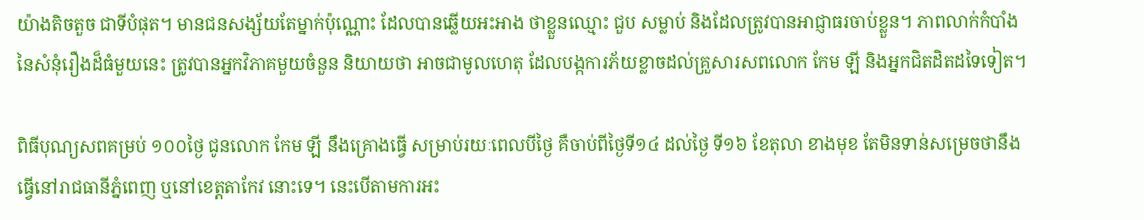យ៉ាងតិចតួច ជាទីបំផុត។ មានជនសង្ស័យតែម្នាក់ប៉ុណ្ណោះ ដែលបានឆ្លើយអះអាង ថាខ្លួនឈ្មោះ ជួប សម្លាប់ និងដែលត្រូវបានអាជ្ញាធរចាប់ខ្លួន។ ភាពលាក់កំបាំង នៃសំនុំរឿងដ៏ធំមួយនេះ ត្រូវបានអ្នកវិភាគមួយចំនួន និយាយថា អាចជាមូលហេតុ ដែលបង្កការភ័យខ្លាចដល់គ្រួសារសពលោក កែម ឡី និងអ្នកជិតដិតដទៃទៀត។

ពិធីបុណ្យសពគម្រប់ ១០០ថ្ងៃ ជូនលោក កែម ឡី នឹងគ្រោងធ្វើ សម្រាប់រយៈពេលបីថ្ងៃ គឺចាប់ពីថ្ងៃទី១៤ ដល់ថ្ងៃ ទី១៦ ខែតុលា ខាងមុខ តែមិនទាន់សម្រេចថានឹងធ្វើនៅរាជធានីភ្នំពេញ ឬនៅខេត្តតាកែវ នោះទេ។ នេះបើតាមការអះ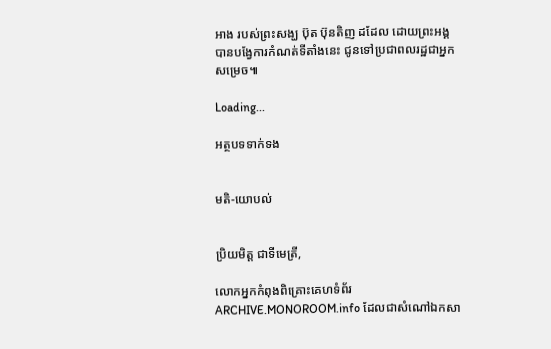អាង របស់ព្រះសង្ឃ ប៊ុត ប៊ុនតិញ ដដែល ដោយព្រះអង្គ បានបង្វែការកំណត់ទីតាំងនេះ ជូនទៅប្រជាពលរដ្ឋជាអ្នកសម្រេច៕

Loading...

អត្ថបទទាក់ទង


មតិ-យោបល់


ប្រិយមិត្ត ជាទីមេត្រី,

លោកអ្នកកំពុងពិគ្រោះគេហទំព័រ ARCHIVE.MONOROOM.info ដែលជាសំណៅឯកសា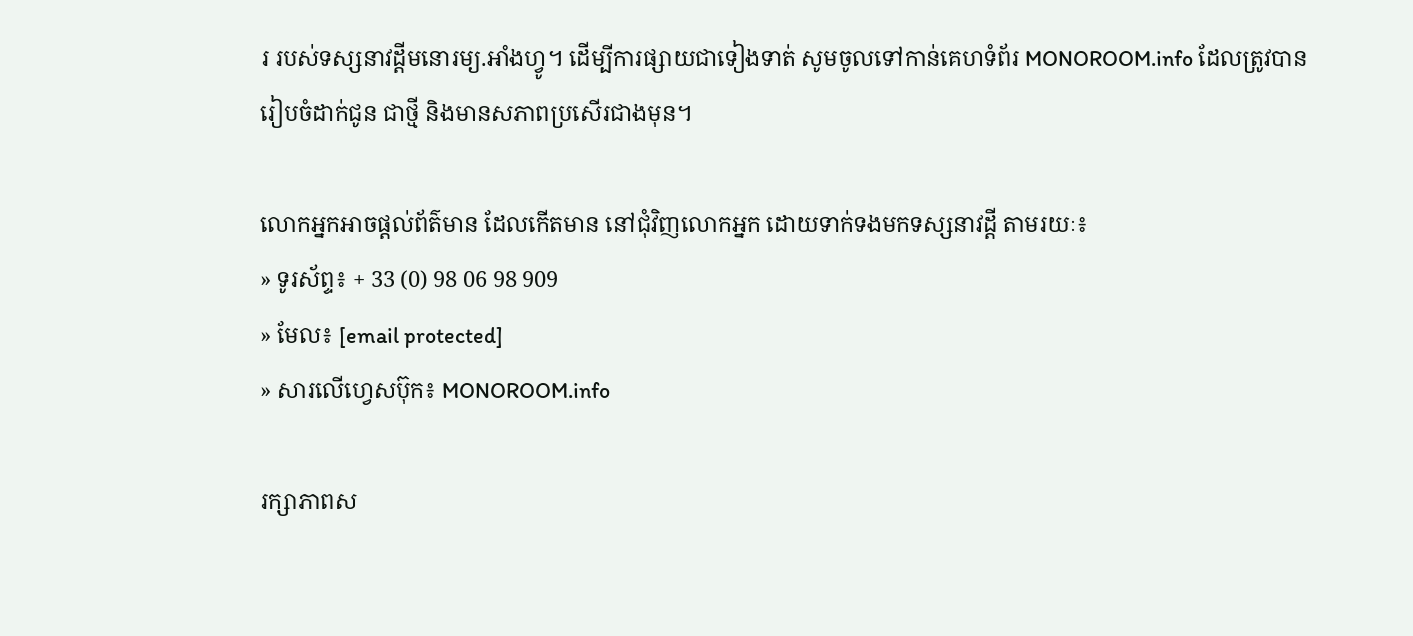រ របស់ទស្សនាវដ្ដីមនោរម្យ.អាំងហ្វូ។ ដើម្បីការផ្សាយជាទៀងទាត់ សូមចូលទៅកាន់គេហទំព័រ MONOROOM.info ដែលត្រូវបានរៀបចំដាក់ជូន ជាថ្មី និងមានសភាពប្រសើរជាងមុន។

លោកអ្នកអាចផ្ដល់ព័ត៌មាន ដែលកើតមាន នៅជុំវិញលោកអ្នក ដោយទាក់ទងមកទស្សនាវដ្ដី តាមរយៈ៖
» ទូរស័ព្ទ៖ + 33 (0) 98 06 98 909
» មែល៖ [email protected]
» សារលើហ្វេសប៊ុក៖ MONOROOM.info

រក្សាភាពស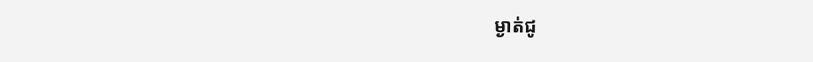ម្ងាត់ជូ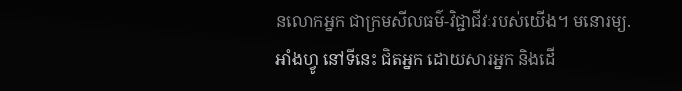នលោកអ្នក ជាក្រមសីលធម៌-វិជ្ជាជីវៈរបស់យើង។ មនោរម្យ.អាំងហ្វូ នៅទីនេះ ជិតអ្នក ដោយសារអ្នក និងដើ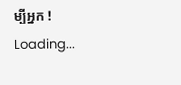ម្បីអ្នក !
Loading...